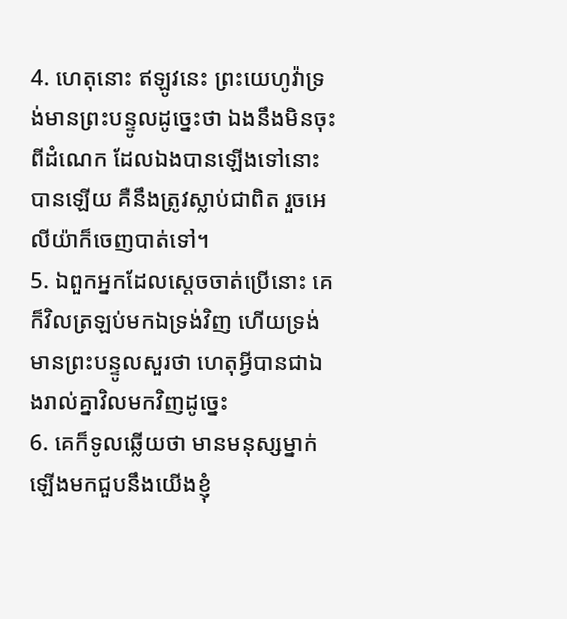4. ហេតុនោះ ឥឡូវនេះ ព្រះយេហូវ៉ាទ្រង់មានព្រះបន្ទូលដូច្នេះថា ឯងនឹងមិនចុះពីដំណេក ដែលឯងបានឡើងទៅនោះបានឡើយ គឺនឹងត្រូវស្លាប់ជាពិត រួចអេលីយ៉ាក៏ចេញបាត់ទៅ។
5. ឯពួកអ្នកដែលស្តេចចាត់ប្រើនោះ គេក៏វិលត្រឡប់មកឯទ្រង់វិញ ហើយទ្រង់មានព្រះបន្ទូលសួរថា ហេតុអ្វីបានជាឯងរាល់គ្នាវិលមកវិញដូច្នេះ
6. គេក៏ទូលឆ្លើយថា មានមនុស្សម្នាក់ឡើងមកជួបនឹងយើងខ្ញុំ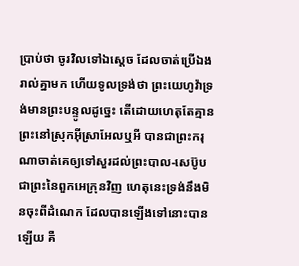ប្រាប់ថា ចូរវិលទៅឯស្តេច ដែលចាត់ប្រើឯងរាល់គ្នាមក ហើយទូលទ្រង់ថា ព្រះយេហូវ៉ាទ្រង់មានព្រះបន្ទូលដូច្នេះ តើដោយហេតុតែគ្មានព្រះនៅស្រុកអ៊ីស្រាអែលឬអី បានជាព្រះករុណាចាត់គេឲ្យទៅសួរដល់ព្រះបាល-សេប៊ូប ជាព្រះនៃពួកអេក្រុនវិញ ហេតុនេះទ្រង់នឹងមិនចុះពីដំណេក ដែលបានឡើងទៅនោះបានឡើយ គឺ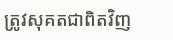ត្រូវសុគតជាពិតវិញ